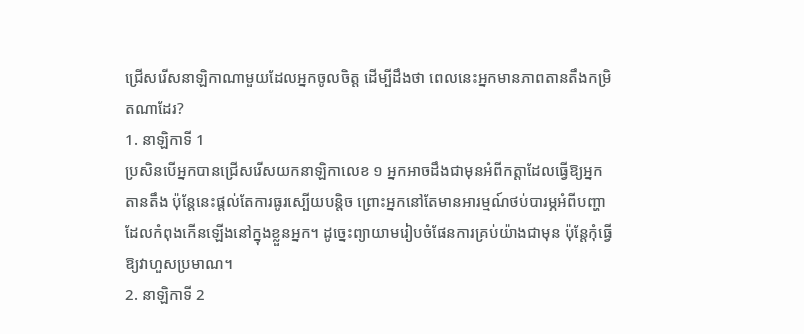ជ្រើសរើសនាឡិកាណាមួយដែលអ្នកចូលចិត្ត ដើម្បីដឹងថា ពេលនេះអ្នកមានភាពតានតឹងកម្រិតណាដែរ?
1. នាឡិកាទី 1
ប្រសិនបើអ្នកបានជ្រើសរើសយកនាឡិកាលេខ ១ អ្នកអាចដឹងជាមុនអំពីកត្តាដែលធ្វើឱ្យអ្នកតានតឹង ប៉ុន្តែនេះផ្តល់តែការធូរស្បើយបន្តិច ព្រោះអ្នកនៅតែមានអារម្មណ៍ថប់បារម្ភអំពីបញ្ហាដែលកំពុងកើនឡើងនៅក្នុងខ្លួនអ្នក។ ដូច្នេះព្យាយាមរៀបចំផែនការគ្រប់យ៉ាងជាមុន ប៉ុន្តែកុំធ្វើឱ្យវាហួសប្រមាណ។
2. នាឡិកាទី 2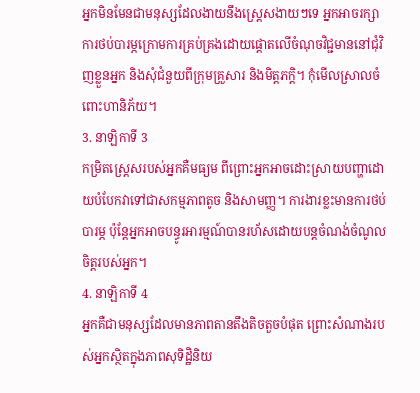អ្នកមិនមែនជាមនុស្សដែលងាយនឹងស្ត្រេសងាយៗទេ អ្នកអាចរក្សាការថប់បារម្ភក្រោមការគ្រប់គ្រងដោយផ្តោតលើចំណុចវិជ្ជមាននៅជុំវិញខ្លួនអ្នក និងសុំជំនួយពីក្រុមគ្រួសារ និងមិត្តភក្តិ។ កុំមើលស្រាលចំពោះហានិភ័យ។
3. នាឡិកាទី 3
កម្រិតស្ត្រេសរបស់អ្នកគឺមធ្យម ពីព្រោះអ្នកអាចដោះស្រាយបញ្ហាដោយបំបែកវាទៅជាសកម្មភាពតូច និងសាមញ្ញ។ ការងារខ្លះមានការថប់បារម្ភ ប៉ុន្តែអ្នកអាចបន្ធូរអារម្មណ៍បានរហ័សដោយបន្តចំណង់ចំណូលចិត្តរបស់អ្នក។
4. នាឡិកាទី 4
អ្នកគឺជាមនុស្សដែលមានភាពតានតឹងតិចតួចបំផុត ព្រោះសំណាងរបស់អ្នកស្ថិតក្នុងភាពសុទិដ្ឋិនិយ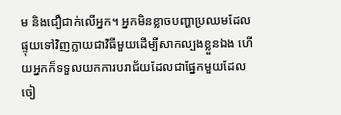ម និងជឿជាក់លើអ្នក។ អ្នកមិនខ្លាចបញ្ហាប្រឈមដែលផ្ទុយទៅវិញក្លាយជាវិធីមួយដើម្បីសាកល្បងខ្លួនឯង ហើយអ្នកក៏ទទួលយកការបរាជ័យដែលជាផ្នែកមួយដែលចៀ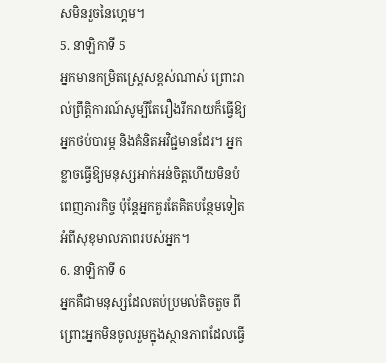សមិនរួចនៃហ្គេម។
5. នាឡិកាទី 5
អ្នកមានកម្រិតស្ត្រេសខ្ពស់ណាស់ ព្រោះរាល់ព្រឹត្តិការណ៍សូម្បីតែរឿងរីករាយក៏ធ្វើឱ្យអ្នកថប់បារម្ភ និងគំនិតអវិជ្ជមានដែរ។ អ្នកខ្លាចធ្វើឱ្យមនុស្សអាក់អន់ចិត្តហើយមិនបំពេញភារកិច្ច ប៉ុន្តែអ្នកគួរតែគិតបន្ថែមទៀតអំពីសុខុមាលភាពរបស់អ្នក។
6. នាឡិកាទី 6
អ្នកគឺជាមនុស្សដែលតប់ប្រមល់តិចតួច ពីព្រោះអ្នកមិនចូលរួមក្នុងស្ថានភាពដែលធ្វើ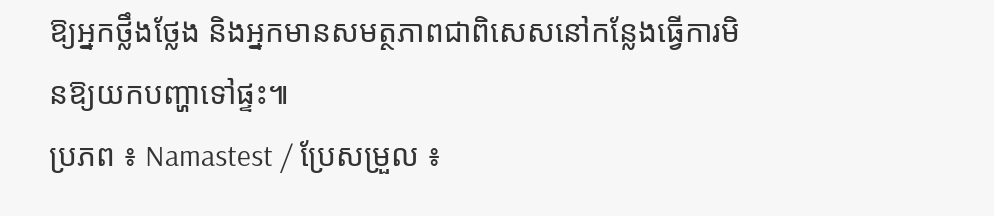ឱ្យអ្នកថ្លឹងថ្លែង និងអ្នកមានសមត្ថភាពជាពិសេសនៅកន្លែងធ្វើការមិនឱ្យយកបញ្ហាទៅផ្ទះ៕
ប្រភព ៖ Namastest / ប្រែសម្រួល ៖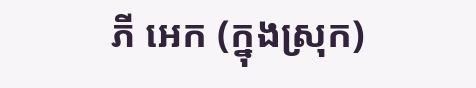ភី អេក (ក្នុងស្រុក)